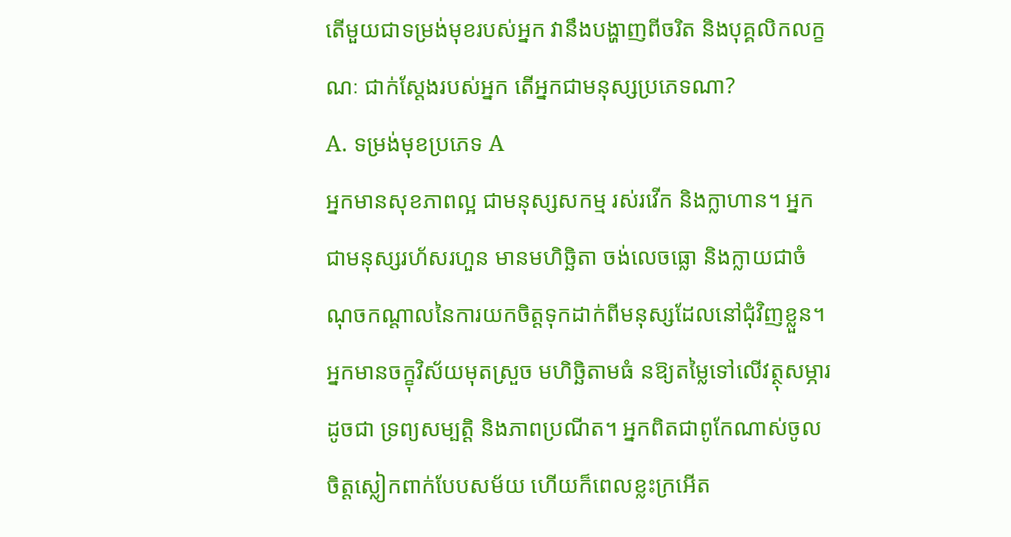តើមួយជាទម្រង់មុខរបស់អ្នក វានឹងបង្ហាញពីចរិត និងបុគ្គលិកលក្ខណៈ ជាក់ស្ដែងរបស់អ្នក តើអ្នកជាមនុស្សប្រភេទណា?
A. ទម្រង់មុខប្រភេទ A
អ្នកមានសុខភាពល្អ ជាមនុស្សសកម្ម រស់រវើក និងក្លាហាន។ អ្នកជាមនុស្សរហ័សរហួន មានមហិច្ឆិតា ចង់លេចធ្លោ និងក្លាយជាចំណុចកណ្តាលនៃការយកចិត្តទុកដាក់ពីមនុស្សដែលនៅជុំវិញខ្លួន។ អ្នកមានចក្ខុវិស័យមុតស្រួច មហិច្ឆិតាមធំ នឱ្យតម្លៃទៅលើវត្ថុសម្ភារដូចជា ទ្រព្យសម្បត្តិ និងភាពប្រណីត។ អ្នកពិតជាពូកែណាស់ចូលចិត្តស្លៀកពាក់បែបសម័យ ហើយក៏ពេលខ្លះក្រអើត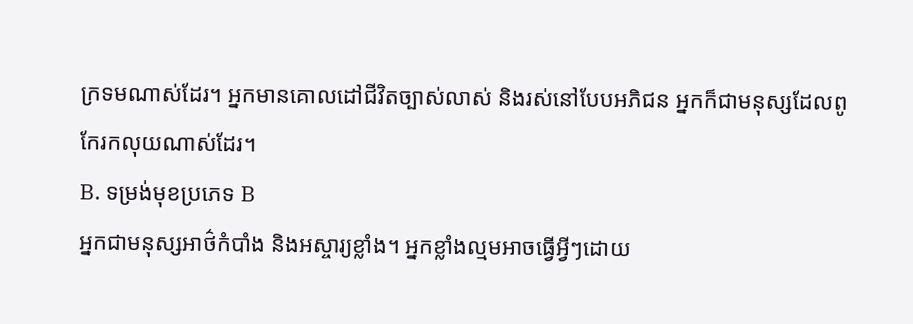ក្រទមណាស់ដែរ។ អ្នកមានគោលដៅជីវិតច្បាស់លាស់ និងរស់នៅបែបអភិជន អ្នកក៏ជាមនុស្សដែលពូកែរកលុយណាស់ដែរ។
B. ទម្រង់មុខប្រភេទ B
អ្នកជាមនុស្សអាថ៌កំបាំង និងអស្ចារ្យខ្លាំង។ អ្នកខ្លាំងល្មមអាចធ្វើអ្វីៗដោយ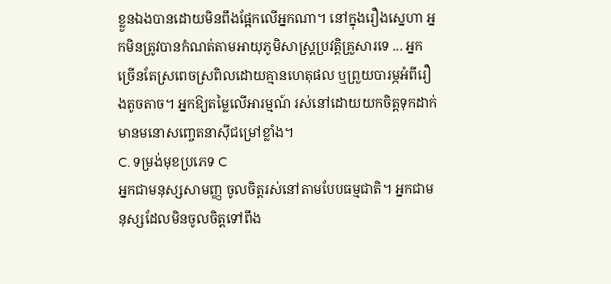ខ្លួនឯងបានដោយមិនពឹងផ្អែកលើអ្នកណា។ នៅក្នុងរឿងស្នេហា អ្នកមិនត្រូវបានកំណត់តាមអាយុភូមិសាស្ត្រប្រវត្តិគ្រួសារទេ ... អ្នកច្រើនតែស្រពេចស្រពិលដោយគ្មានហេតុផល ឬព្រួយបារម្ភអំពីរឿងតូចតាច។ អ្នកឱ្យតម្លៃលើអារម្មណ៍ រស់នៅដោយយកចិត្តទុកដាក់ មានមនោសញ្ចេតនាស៊ីជម្រៅខ្លាំង។
C. ទម្រង់មុខប្រភេទ C
អ្នកជាមនុស្សសាមញ្ញ ចូលចិត្តរស់នៅតាមបែបធម្មជាតិ។ អ្នកជាមនុស្សដែលមិនចូលចិត្តទៅពឹង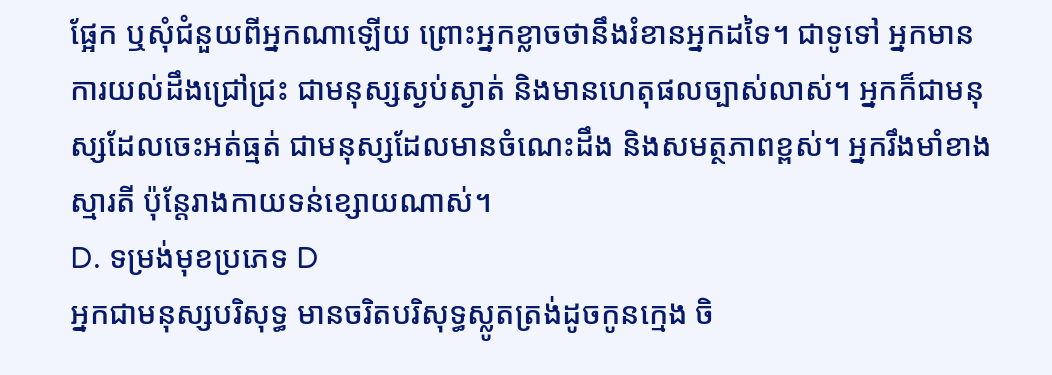ផ្អែក ឬសុំជំនួយពីអ្នកណាឡើយ ព្រោះអ្នកខ្លាចថានឹងរំខានអ្នកដទៃ។ ជាទូទៅ អ្នកមានការយល់ដឹងជ្រៅជ្រះ ជាមនុស្សស្ងប់ស្ងាត់ និងមានហេតុផលច្បាស់លាស់។ អ្នកក៏ជាមនុស្សដែលចេះអត់ធ្មត់ ជាមនុស្សដែលមានចំណេះដឹង និងសមត្ថភាពខ្ពស់។ អ្នករឹងមាំខាងស្មារតី ប៉ុន្តែរាងកាយទន់ខ្សោយណាស់។
D. ទម្រង់មុខប្រភេទ D
អ្នកជាមនុស្សបរិសុទ្ធ មានចរិតបរិសុទ្ធស្លូតត្រង់ដូចកូនក្មេង ចិ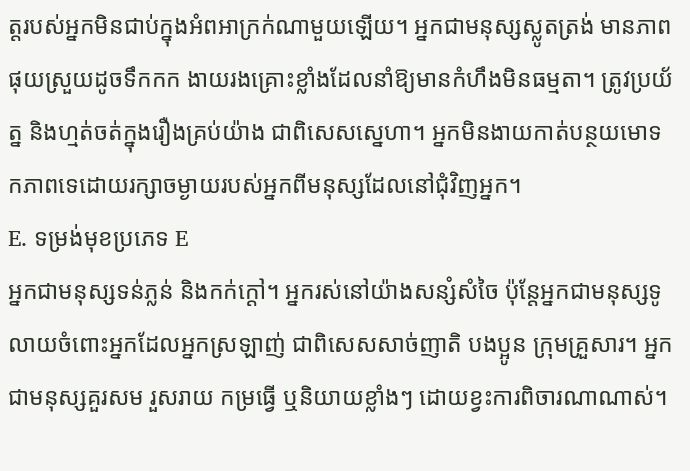ត្តរបស់អ្នកមិនជាប់ក្នុងអំពអាក្រក់ណាមួយឡើយ។ អ្នកជាមនុស្សស្លូតត្រង់ មានភាពផុយស្រួយដូចទឹកកក ងាយរងគ្រោះខ្លាំងដែលនាំឱ្យមានកំហឹងមិនធម្មតា។ ត្រូវប្រយ័ត្ន និងហ្មត់ចត់ក្នុងរឿងគ្រប់យ៉ាង ជាពិសេសស្នេហា។ អ្នកមិនងាយកាត់បន្ថយមោទកភាពទេដោយរក្សាចម្ងាយរបស់អ្នកពីមនុស្សដែលនៅជុំវិញអ្នក។
E. ទម្រង់មុខប្រភេទ E
អ្នកជាមនុស្សទន់ភ្លន់ និងកក់ក្តៅ។ អ្នករស់នៅយ៉ាងសន្សំសំចៃ ប៉ុន្តែអ្នកជាមនុស្សទូលាយចំពោះអ្នកដែលអ្នកស្រឡាញ់ ជាពិសេសសាច់ញាតិ បងប្អូន ក្រុមគ្រួសារ។ អ្នកជាមនុស្សគួរសម រួសរាយ កម្រធ្វើ ឬនិយាយខ្លាំងៗ ដោយខ្វះការពិចារណាណាស់។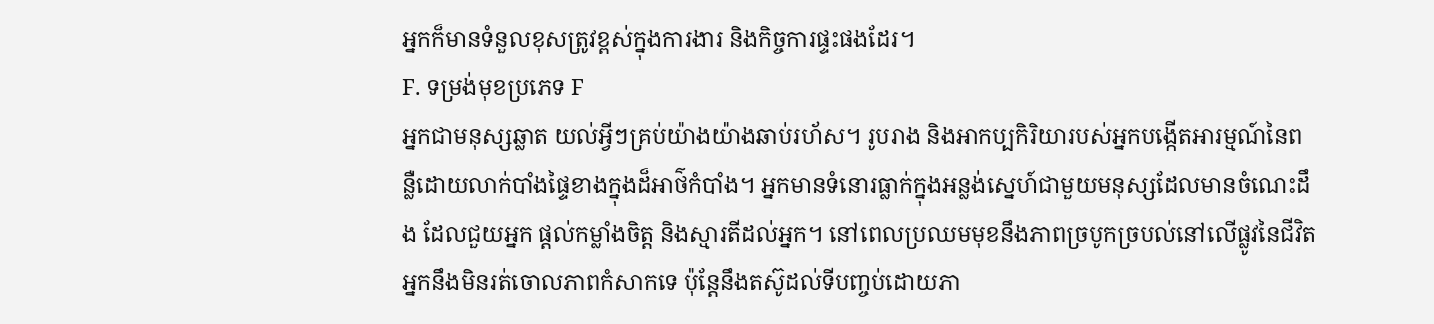អ្នកក៏មានទំនួលខុសត្រូវខ្ពស់ក្នុងការងារ និងកិច្ចការផ្ទះផងដែរ។
F. ទម្រង់មុខប្រភេទ F
អ្នកជាមនុស្សឆ្លាត យល់អ្វីៗគ្រប់យ៉ាងយ៉ាងឆាប់រហ័ស។ រូបរាង និងអាកប្បកិរិយារបស់អ្នកបង្កើតអារម្មណ៍នៃពន្លឺដោយលាក់បាំងផ្ទៃខាងក្នុងដ៏អាថ៌កំបាំង។ អ្នកមានទំនោរធ្លាក់ក្នុងអន្លង់ស្នេហ៍ជាមួយមនុស្សដែលមានចំណេះដឹង ដែលជួយអ្នក ផ្ដល់កម្លាំងចិត្ត និងស្មារតីដល់អ្នក។ នៅពេលប្រឈមមុខនឹងភាពច្របូកច្របល់នៅលើផ្លូវនៃជីវិត អ្នកនឹងមិនរត់ចោលភាពកំសាកទេ ប៉ុន្តែនឹងតស៊ូដល់ទីបញ្ចប់ដោយភា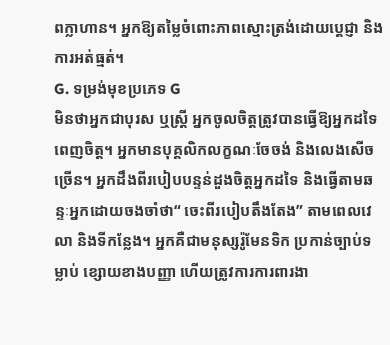ពក្លាហាន។ អ្នកឱ្យតម្លៃចំពោះភាពស្មោះត្រង់ដោយប្តេជ្ញា និងការអត់ធ្មត់។
G. ទម្រង់មុខប្រភេទ G
មិនថាអ្នកជាបុរស ឬស្ត្រី អ្នកចូលចិត្តត្រូវបានធ្វើឱ្យអ្នកដទៃពេញចិត្ត។ អ្នកមានបុគ្គលិកលក្ខណៈចែចង់ និងលេងសើចច្រើន។ អ្នកដឹងពីរបៀបបន្ទន់ដួងចិត្តអ្នកដទៃ និងធ្វើតាមឆន្ទៈអ្នកដោយចងចាំថា“ ចេះពីរបៀបតឹងតែង” តាមពេលវេលា និងទីកន្លែង។ អ្នកគឺជាមនុស្សរ៉ូមែនទិក ប្រកាន់ច្បាប់ទម្លាប់ ខ្សោយខាងបញ្ញា ហើយត្រូវការការពារងា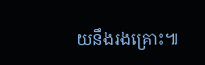យនឹងរងគ្រោះ៕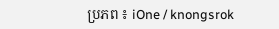ប្រភព ៖ iOne / knongsrok